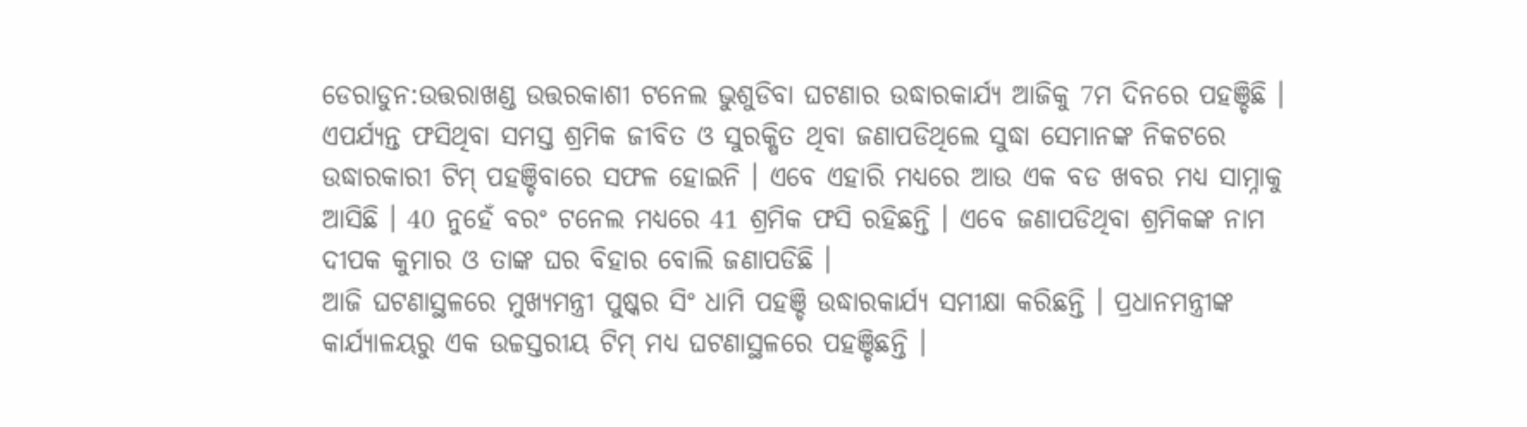ଡେରାଡୁନ:ଉତ୍ତରାଖଣ୍ଡ ଉତ୍ତରକାଶୀ ଟନେଲ ଭୁଶୁଡିବା ଘଟଣାର ଉଦ୍ଧାରକାର୍ଯ୍ୟ ଆଜିକୁ 7ମ ଦିନରେ ପହଞ୍ଚିଛି । ଏପର୍ଯ୍ୟନ୍ତ ଫସିଥିବା ସମସ୍ତ ଶ୍ରମିକ ଜୀବିତ ଓ ସୁରକ୍ଷିତ ଥିବା ଜଣାପଡିଥିଲେ ସୁଦ୍ଧା ସେମାନଙ୍କ ନିକଟରେ ଉଦ୍ଧାରକାରୀ ଟିମ୍ ପହଞ୍ଚିବାରେ ସଫଳ ହୋଇନି । ଏବେ ଏହାରି ମଧ୍ୟରେ ଆଉ ଏକ ବଡ ଖବର ମଧ୍ୟ ସାମ୍ନାକୁ ଆସିଛି । 40 ନୁହେଁ ବରଂ ଟନେଲ ମଧ୍ୟରେ 41 ଶ୍ରମିକ ଫସି ରହିଛନ୍ତି । ଏବେ ଜଣାପଡିଥିବା ଶ୍ରମିକଙ୍କ ନାମ ଦୀପକ କୁମାର ଓ ତାଙ୍କ ଘର ବିହାର ବୋଲି ଜଣାପଡିଛି ।
ଆଜି ଘଟଣାସ୍ଥଳରେ ମୁଖ୍ୟମନ୍ତ୍ରୀ ପୁଷ୍କର ସିଂ ଧାମି ପହଞ୍ଚି ଉଦ୍ଧାରକାର୍ଯ୍ୟ ସମୀକ୍ଷା କରିଛନ୍ତି । ପ୍ରଧାନମନ୍ତ୍ରୀଙ୍କ କାର୍ଯ୍ୟାଳୟରୁ ଏକ ଉଚ୍ଚସ୍ତରୀୟ ଟିମ୍ ମଧ୍ୟ ଘଟଣାସ୍ଥଳରେ ପହଞ୍ଚିଛନ୍ତି ।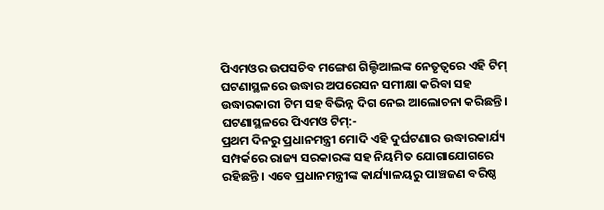ପିଏମଓର ଉପସଚିବ ମଙ୍ଗେଶ ଗିଲ୍ଡିଆଲଙ୍କ ନେତୃତ୍ବରେ ଏହି ଟିମ୍ ଘଟଣାସ୍ଥଳରେ ଉଦ୍ଧାର ଅପରେସନ ସମୀକ୍ଷା କରିବା ସହ ଉଦ୍ଧାରକାରୀ ଟିମ ସହ ବିଭିନ୍ନ ଦିଗ ନେଇ ଆଲୋଚନା କରିଛନ୍ତି ।
ଘଟଣାସ୍ଥଳରେ ପିଏମଓ ଟିମ୍:-
ପ୍ରଥମ ଦିନରୁ ପ୍ରଧାନମନ୍ତ୍ରୀ ମୋଦି ଏହି ଦୁର୍ଘଟଣାର ଉଦ୍ଧାରକାର୍ଯ୍ୟ ସମ୍ପର୍କରେ ରାଜ୍ୟ ସରକାରଙ୍କ ସହ ନିୟମିତ ଯୋଗାଯୋଗରେ ରହିଛନ୍ତି । ଏବେ ପ୍ରଧାନମନ୍ତ୍ରୀଙ୍କ କାର୍ଯ୍ୟାଳୟରୁ ପାଞ୍ଚଜଣ ବରିଷ୍ଠ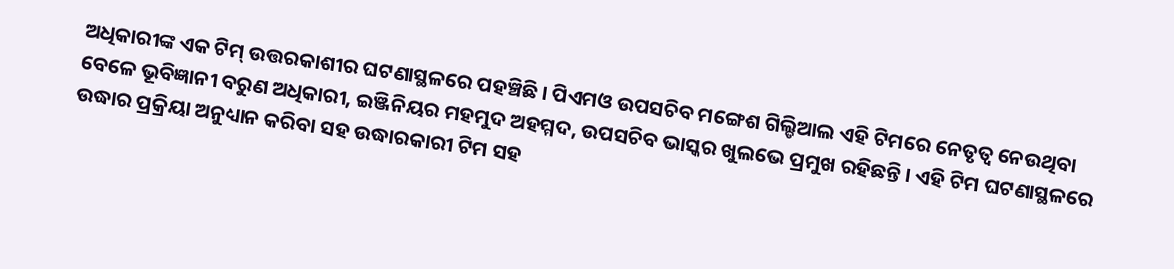ଅଧିକାରୀଙ୍କ ଏକ ଟିମ୍ ଉତ୍ତରକାଶୀର ଘଟଣାସ୍ଥଳରେ ପହଞ୍ଚିଛି । ପିଏମଓ ଉପସଚିବ ମଙ୍ଗେଶ ଗିଲ୍ଡିଆଲ ଏହି ଟିମରେ ନେତୃତ୍ବ ନେଉଥିବା ବେଳେ ଭୂବିଜ୍ଞାନୀ ବରୁଣ ଅଧିକାରୀ, ଇଞ୍ଜିନିୟର ମହମୁଦ ଅହମ୍ମଦ, ଉପସଚିବ ଭାସ୍କର ଖୁଲଭେ ପ୍ରମୁଖ ରହିଛନ୍ତି । ଏହି ଟିମ ଘଟଣାସ୍ଥଳରେ ଉଦ୍ଧାର ପ୍ରକ୍ରିୟା ଅନୁଧ୍ୟାନ କରିବା ସହ ଉଦ୍ଧାରକାରୀ ଟିମ ସହ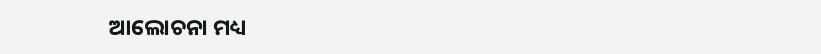ଆଲୋଚନା ମଧ୍ୟ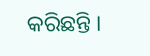କରିଛନ୍ତି ।